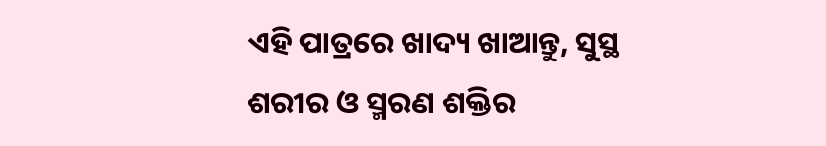ଏହି ପାତ୍ରରେ ଖାଦ୍ୟ ଖାଆନ୍ତୁ, ସୁସ୍ଥ ଶରୀର ଓ ସ୍ମରଣ ଶକ୍ତିର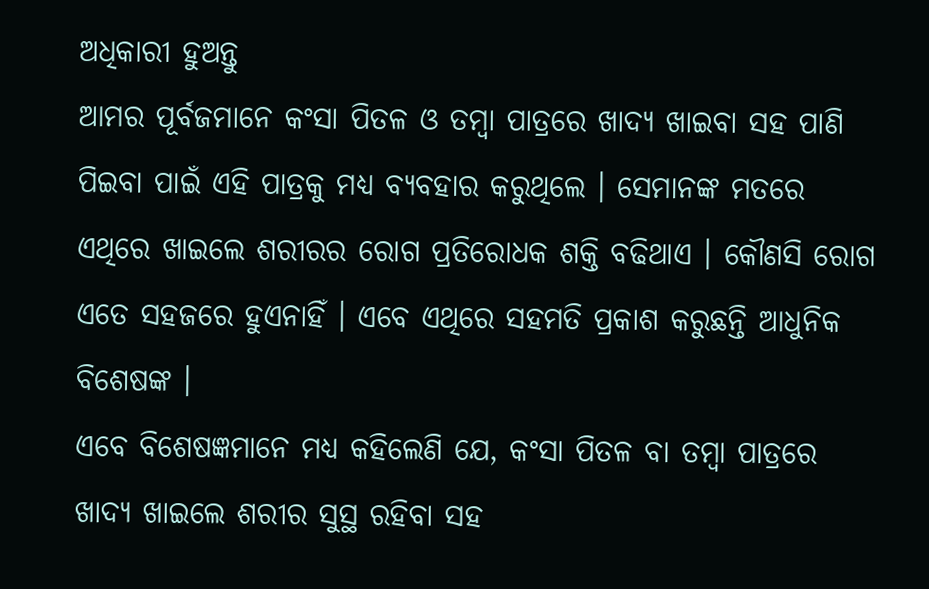ଅଧିକାରୀ ହୁଅନ୍ତୁ
ଆମର ପୂର୍ବଜମାନେ କଂସା ପିତଳ ଓ ତମ୍ବା ପାତ୍ରରେ ଖାଦ୍ୟ ଖାଇବା ସହ ପାଣି ପିଇବା ପାଇଁ ଏହି ପାତ୍ରକୁ ମଧ୍ୟ ବ୍ୟବହାର କରୁଥିଲେ । ସେମାନଙ୍କ ମତରେ ଏଥିରେ ଖାଇଲେ ଶରୀରର ରୋଗ ପ୍ରତିରୋଧକ ଶକ୍ତି ବଢିଥାଏ । କୌଣସି ରୋଗ ଏତେ ସହଜରେ ହୁଏନାହିଁ । ଏବେ ଏଥିରେ ସହମତି ପ୍ରକାଶ କରୁଛନ୍ତି ଆଧୁନିକ ବିଶେଷଙ୍କ ।
ଏବେ ବିଶେଷଜ୍ଞମାନେ ମଧ୍ୟ କହିଲେଣି ଯେ, କଂସା ପିତଳ ବା ତମ୍ବା ପାତ୍ରରେ ଖାଦ୍ୟ ଖାଇଲେ ଶରୀର ସୁସ୍ଥ ରହିବା ସହ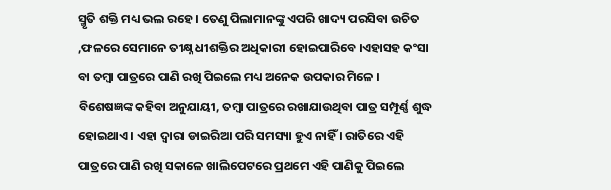ସ୍ମୃତି ଶକ୍ତି ମଧ୍ୟ ଭଲ ରହେ । ତେଣୁ ପିଲାମାନଙ୍କୁ ଏପରି ଖାଦ୍ୟ ପରସିବା ଉଚିତ ,ଫଳରେ ସେମାନେ ତୀକ୍ଷ୍ନ ଧୀଶକ୍ତିର ଅଧିକାରୀ ହୋଇପାରିବେ ।ଏହାସହ କଂସା ବା ତମ୍ବା ପାତ୍ରରେ ପାଣି ରଖି ପିଇଲେ ମଧ୍ୟ ଅନେକ ଉପକାର ମିଳେ ।
ବିଶେଷଜ୍ଞଙ୍କ କହିବା ଅନୁଯାୟୀ, ତମ୍ବା ପାତ୍ରରେ ରଖାଯାଉଥିବା ପାତ୍ର ସମ୍ପୂର୍ଣ୍ଣ ଶୁଦ୍ଧ ହୋଇଥାଏ । ଏହା ଦ୍ୱାରା ଡାଇରିଆ ପରି ସମସ୍ୟା ହୁଏ ନାହିଁ । ରାତିରେ ଏହି ପାତ୍ରରେ ପାଣି ରଖି ସକାଳେ ଖାଲିପେଟରେ ପ୍ରଥମେ ଏହି ପାଣିକୁ ପିଇଲେ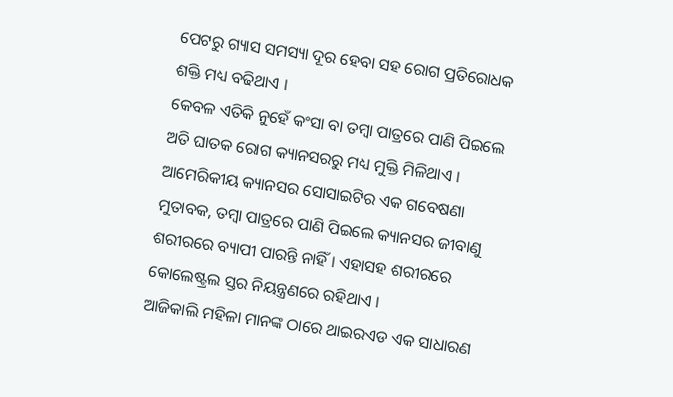ପେଟରୁ ଗ୍ୟାସ ସମସ୍ୟା ଦୂର ହେବା ସହ ରୋଗ ପ୍ରତିରୋଧକ ଶକ୍ତି ମଧ୍ୟ ବଢିଥାଏ ।
କେବଳ ଏତିକି ନୁହେଁ କଂସା ବା ତମ୍ବା ପାତ୍ରରେ ପାଣି ପିଇଲେ ଅତି ଘାତକ ରୋଗ କ୍ୟାନସରରୁ ମଧ୍ୟ ମୁକ୍ତି ମିଳିଥାଏ । ଆମେରିକୀୟ କ୍ୟାନସର ସୋସାଇଟିର ଏକ ଗବେଷଣା ମୁତାବକ, ତମ୍ବା ପାତ୍ରରେ ପାଣି ପିଇଲେ କ୍ୟାନସର ଜୀବାଣୁ ଶରୀରରେ ବ୍ୟାପୀ ପାରନ୍ତି ନାହିଁ । ଏହାସହ ଶରୀରରେ କୋଲେଷ୍ଟ୍ରଲ ସ୍ତର ନିୟନ୍ତ୍ରଣରେ ରହିଥାଏ ।
ଆଜିକାଲି ମହିଳା ମାନଙ୍କ ଠାରେ ଥାଇରଏଡ ଏକ ସାଧାରଣ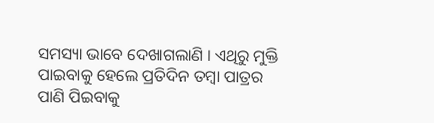ସମସ୍ୟା ଭାବେ ଦେଖାଗଲାଣି । ଏଥିରୁ ମୁକ୍ତି ପାଇବାକୁ ହେଲେ ପ୍ରତିଦିନ ତମ୍ବା ପାତ୍ରର ପାଣି ପିଇବାକୁ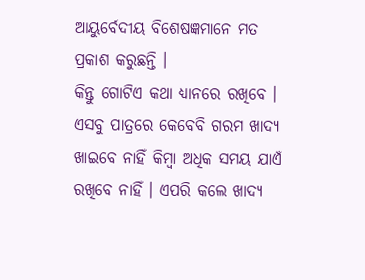ଆୟୁର୍ବେଦୀୟ ବିଶେଷଜ୍ଞମାନେ ମତ ପ୍ରକାଶ କରୁଛନ୍ତି ।
କିନ୍ତୁ ଗୋଟିଏ କଥା ଧ୍ୟାନରେ ରଖିବେ । ଏସବୁ ପାତ୍ରରେ କେବେବି ଗରମ ଖାଦ୍ୟ ଖାଇବେ ନାହିଁ କିମ୍ବା ଅଧିକ ସମୟ ଯାଏଁ ରଖିବେ ନାହିଁ । ଏପରି କଲେ ଖାଦ୍ୟ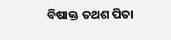ବିଷାକ୍ତ ତଥଶ ପିତା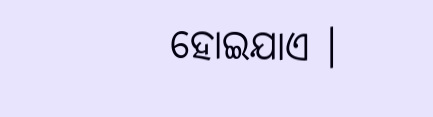ହୋଇଯାଏ ।